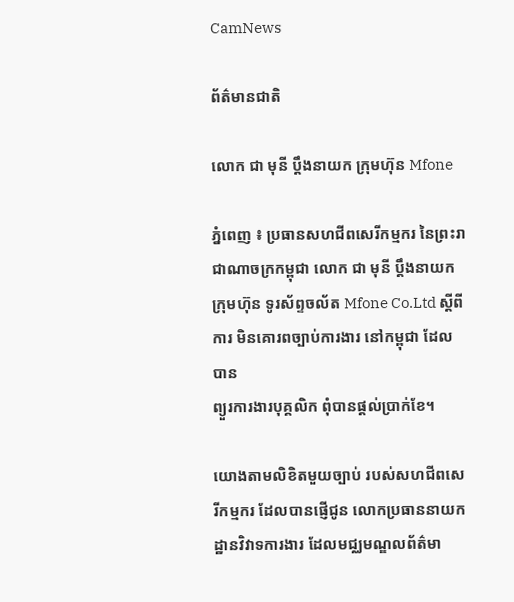CamNews

ព័ត៌មានជាតិ

លោក ជា មុនី ប្តឹងនាយក ក្រុមហ៊ុន Mfone

ភ្នំពេញ ៖ ប្រធានសហជីពសេរីកម្មករ នៃព្រះរាជាណាចក្រកម្ពុជា លោក ជា មុនី ប្តឹងនាយក
ក្រុមហ៊ុន ទូរស័ព្ទចល័ត Mfone Co.Ltd ស្តីពីការ មិនគោរពច្បាប់ការងារ នៅកម្ពុជា ដែលបាន
ព្យួរការងារបុគ្គលិក ពុំបានផ្តល់ប្រាក់ខែ។

យោងតាមលិខិតមួយច្បាប់ របស់សហជីពសេរីកម្មករ ដែលបានផ្ញើជូន លោកប្រធាននាយក
ដ្ឋានវិវាទការងារ ដែលមជ្ឈមណ្ឌលព័ត៌មា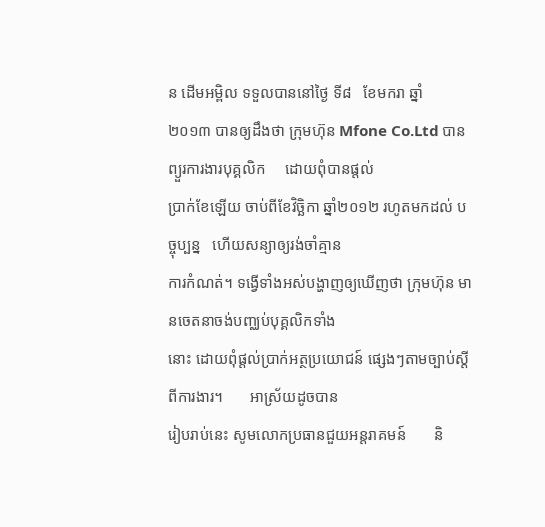ន ដើមអម្ពិល ទទួលបាននៅថ្ងៃ ទី៨   ខែមករា ឆ្នាំ
២០១៣ បានឲ្យដឹងថា ក្រុមហ៊ុន Mfone Co.Ltd បានព្យួរការងារបុគ្គលិក     ដោយពុំបានផ្តល់
ប្រាក់ខែឡើយ ចាប់ពីខែវិច្ឆិកា ឆ្នាំ២០១២ រហូតមកដល់ បច្ចុប្បន្ន   ហើយសន្យាឲ្យរង់ចាំគ្មាន
ការកំណត់។ ទង្វើទាំងអស់បង្ហាញឲ្យឃើញថា ក្រុមហ៊ុន មានចេតនាចង់បញ្ឈប់បុគ្គលិកទាំង
នោះ ដោយពុំផ្តល់ប្រាក់អត្ថប្រយោជន៍ ផ្សេងៗតាមច្បាប់ស្តីពីការងារ។       អាស្រ័យដូចបាន
រៀបរាប់នេះ សូមលោកប្រធានជួយអន្តរាគមន៍       និ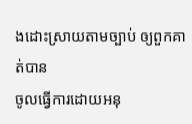ងដោះស្រាយតាមច្បាប់ ឲ្យពួកគាត់បាន
ចូលធ្វើការដោយអនុ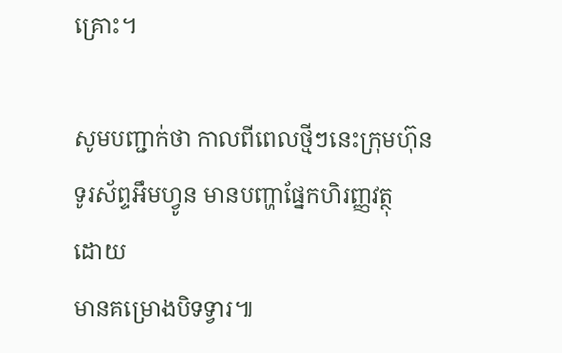គ្រោះ។

សូមបញ្ជាក់ថា កាលពីពេលថ្មីៗនេះក្រុមហ៊ុន ទូរស័ព្ទអឹមហ្វូន មានបញ្ហាផ្នែកហិរញ្ញវត្ថុ   ដោយ
មានគម្រោងបិទទ្វារ៕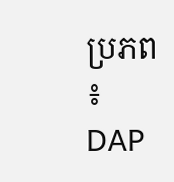ប្រភព ៖ DAP